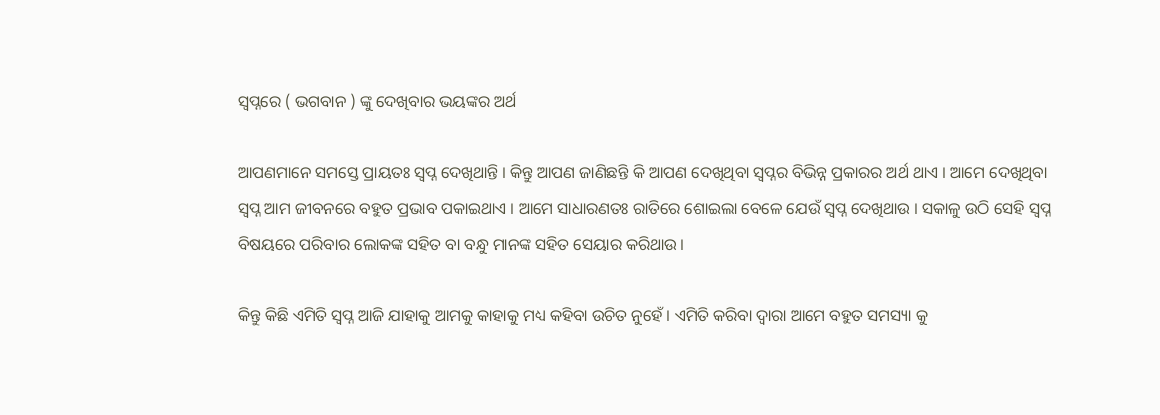ସ୍ୱପ୍ନରେ ( ଭଗବାନ ) ଙ୍କୁ ଦେଖିବାର ଭୟଙ୍କର ଅର୍ଥ

ଆପଣମାନେ ସମସ୍ତେ ପ୍ରାୟତଃ ସ୍ବପ୍ନ ଦେଖିଥାନ୍ତି । କିନ୍ତୁ ଆପଣ ଜାଣିଛନ୍ତି କି ଆପଣ ଦେଖିଥିବା ସ୍ୱପ୍ନର ବିଭିନ୍ନ ପ୍ରକାରର ଅର୍ଥ ଥାଏ । ଆମେ ଦେଖିଥିବା ସ୍ବପ୍ନ ଆମ ଜୀବନରେ ବହୁତ ପ୍ରଭାବ ପକାଇଥାଏ । ଆମେ ସାଧାରଣତଃ ରାତିରେ ଶୋଇଲା ବେଳେ ଯେଉଁ ସ୍ବପ୍ନ ଦେଖିଥାଉ । ସକାଳୁ ଉଠି ସେହି ସ୍ବପ୍ନ ବିଷୟରେ ପରିବାର ଲୋକଙ୍କ ସହିତ ବା ବନ୍ଧୁ ମାନଙ୍କ ସହିତ ସେୟାର କରିଥାଉ ।

କିନ୍ତୁ କିଛି ଏମିତି ସ୍ବପ୍ନ ଆଜି ଯାହାକୁ ଆମକୁ କାହାକୁ ମଧ୍ୟ କହିବା ଉଚିତ ନୁହେଁ । ଏମିତି କରିବା ଦ୍ୱାରା ଆମେ ବହୁତ ସମସ୍ୟା କୁ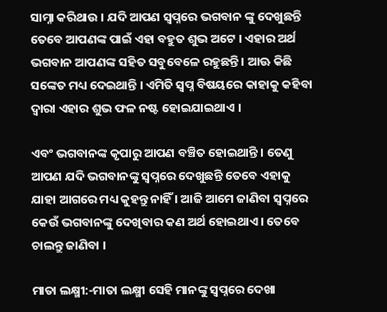ସାମ୍ନା କରିଥାଉ । ଯଦି ଆପଣ ସ୍ୱପ୍ନରେ ଭଗବାନ ଙ୍କୁ ଦେଖୁଛନ୍ତି ତେବେ ଆପଣଙ୍କ ପାଇଁ ଏହା ବହୁତ ଶୁଭ ଅଟେ । ଏହାର ଅର୍ଥ ଭଗବାନ ଆପଣଙ୍କ ସହିତ ସବୁବେଳେ ରହୁଛନ୍ତି । ଆଊ କିଛି ସଙ୍କେତ ମଧ୍ୟ ଦେଇଥାନ୍ତି । ଏମିତି ସ୍ବପ୍ନ ବିଷୟରେ କାହାକୁ କହିବା ଦ୍ଵାରା ଏହାର ଶୁଭ ଫଳ ନଷ୍ଟ ହୋଇଯାଇଥାଏ ।

ଏବଂ ଭଗବାନଙ୍କ କୃପାରୁ ଆପଣ ବଞ୍ଚିତ ହୋଇଥାନ୍ତି । ତେଣୁ ଆପଣ ଯଦି ଭଗବାନଙ୍କୁ ସ୍ୱପ୍ନରେ ଦେଖୁଛନ୍ତି ତେବେ ଏହାକୁ ଯାହା ଆଗରେ ମଧ୍ୟ କୁହନ୍ତୁ ନାହିଁ । ଆଜି ଆମେ ଜାଣିବା ସ୍ୱପ୍ନରେ କେଉଁ ଭଗବାନଙ୍କୁ ଦେଖିବାର କଣ ଅର୍ଥ ହୋଇଥାଏ । ତେବେ ଚାଲନ୍ତୁ ଜାଣିବା ।

ମାତା ଲକ୍ଷ୍ମୀ:-ମାତା ଲକ୍ଷ୍ମୀ ସେହି ମାନଙ୍କୁ ସ୍ୱପ୍ନରେ ଦେଖା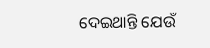ଦେଇଥାନ୍ତି ଯେଉଁ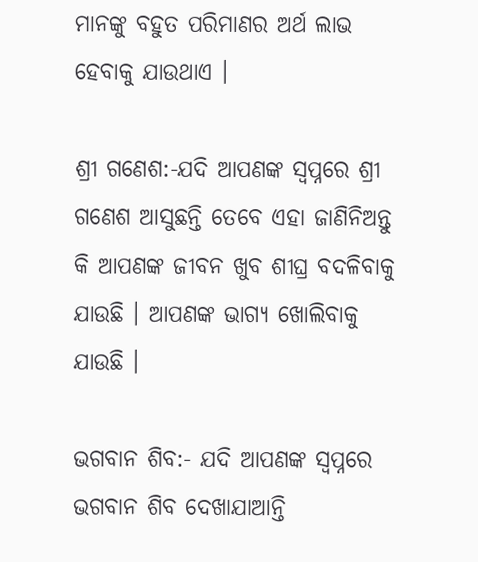ମାନଙ୍କୁ ବହୁତ ପରିମାଣର ଅର୍ଥ ଲାଭ ହେବାକୁ ଯାଉଥାଏ ।

ଶ୍ରୀ ଗଣେଶ:-ଯଦି ଆପଣଙ୍କ ସ୍ୱପ୍ନରେ ଶ୍ରୀ ଗଣେଶ ଆସୁଛନ୍ତି ତେବେ ଏହା ଜାଣିନିଅନ୍ତୁ କି ଆପଣଙ୍କ ଜୀବନ ଖୁବ ଶୀଘ୍ର ବଦଳିବାକୁ ଯାଉଛି । ଆପଣଙ୍କ ଭାଗ୍ୟ ଖୋଲିବାକୁ ଯାଉଛି ।

ଭଗବାନ ଶିବ:- ଯଦି ଆପଣଙ୍କ ସ୍ୱପ୍ନରେ ଭଗବାନ ଶିବ ଦେଖାଯାଆନ୍ତି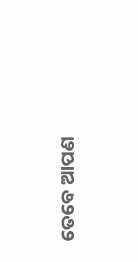ତେବେ ଆପଣ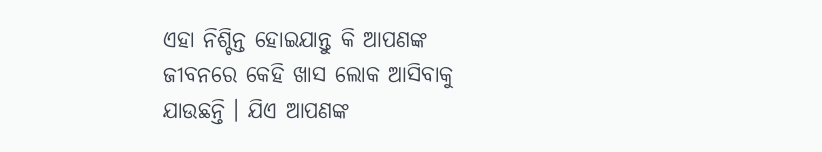ଏହା ନିଶ୍ଚିନ୍ତ ହୋଇଯାନ୍ତୁ କି ଆପଣଙ୍କ ଜୀବନରେ କେହି ଖାସ ଲୋକ ଆସିବାକୁ ଯାଉଛନ୍ତି । ଯିଏ ଆପଣଙ୍କ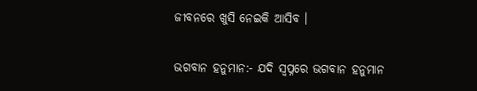ଜୀବନରେ ଖୁସି ନେଇକି ଆସିବ ।

ଭଗବାନ ହନୁମାନ:- ଯଦି ସ୍ୱପ୍ନରେ ଭଗବାନ ହନୁମାନ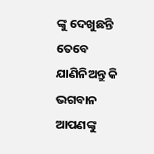ଙ୍କୁ ଦେଖୁଛନ୍ତି ତେବେ ଯାଣିନିଅନ୍ତୁ କି ଭଗବାନ ଆପଣଙ୍କୁ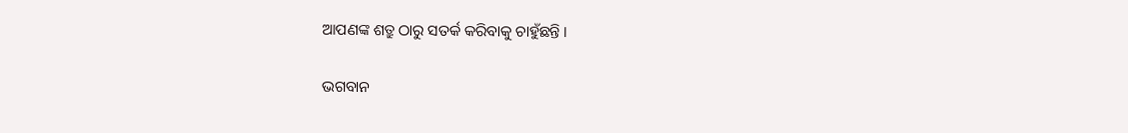ଆପଣଙ୍କ ଶତ୍ରୁ ଠାରୁ ସତର୍କ କରିବାକୁ ଚାହୁଁଛନ୍ତି ।

ଭଗବାନ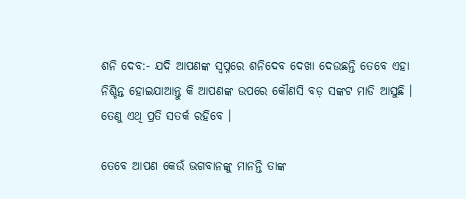ଶନି ଦେବ:- ଯଦି ଆପଣଙ୍କ ସ୍ୱପ୍ନରେ ଶନିଦେବ ଦେଖା ଦେଉଛନ୍ତି ତେବେ ଏହା ନିଶ୍ଚିନ୍ତ ହୋଇଯାଆନ୍ତୁ କି ଆପଣଙ୍କ ଉପରେ କୌଣସି ବଡ଼ ସଙ୍କଟ ମାଡି ଆସୁଛି । ତେଣୁ ଏଥି ପ୍ରତି ସତର୍କ ରହିବେ ।

ତେବେ ଆପଣ କେଉଁ ଭଗବାନଙ୍କୁ ମାନନ୍ତି ତାଙ୍କ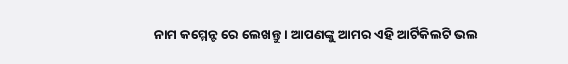ନାମ କମ୍ମେନ୍ଟ ରେ ଲେଖନ୍ତୁ । ଆପଣଙ୍କୁ ଆମର ଏହି ଆର୍ଟିକିଲଟି ଭଲ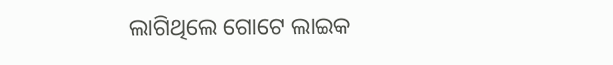ଲାଗିଥିଲେ ଗୋଟେ ଲାଇକ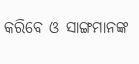କରିବେ ଓ ସାଙ୍ଗମାନଙ୍କ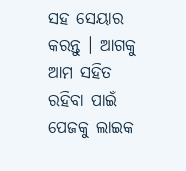ସହ ସେୟାର କରନ୍ତୁ । ଆଗକୁ ଆମ ସହିତ ରହିବା ପାଇଁ ପେଜକୁ ଲାଇକ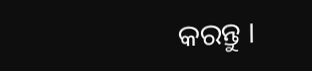କରନ୍ତୁ ।